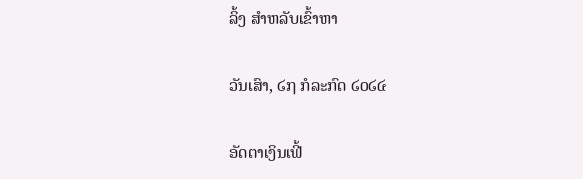ລິ້ງ ສຳຫລັບເຂົ້າຫາ

ວັນເສົາ, ໒໗ ກໍລະກົດ ໒໐໒໔

ອັດຕາເງິນເຟີ້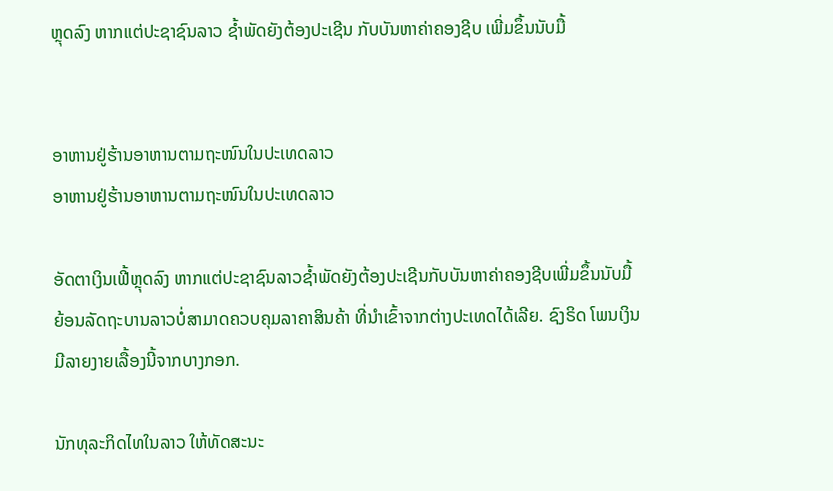ຫຼຸດລົງ ຫາກແຕ່ປະຊາຊົນລາວ ຊໍ້າພັດຍັງຕ້ອງປະເຊີນ ກັບບັນຫາຄ່າຄອງຊີບ ເພີ່ມຂຶ້ນນັບມື້


ອາຫານຢູ່ຮ້ານອາຫານຕາມຖະໜົນໃນປະເທດລາວ
ອາຫານຢູ່ຮ້ານອາຫານຕາມຖະໜົນໃນປະເທດລາວ

ອັດຕາເງິນເຟີ້ຫຼຸດລົງ ຫາກແຕ່ປະຊາຊົນລາວຊໍ້າພັດຍັງຕ້ອງປະເຊີນກັບບັນຫາຄ່າຄອງຊີບເພີ່ມຂຶ້ນນັບມື້ ຍ້ອນລັດຖະບານລາວບໍ່ສາມາດຄວບຄຸມລາຄາສິນຄ້າ ທີ່ນຳເຂົ້າຈາກຕ່າງປະເທດໄດ້ເລີຍ. ຊົງຣິດ ໂພນເງິນ ມີລາຍງາຍເລື້ອງນີ້ຈາກບາງກອກ.

ນັກທຸລະກິດໄທໃນລາວ ໃຫ້ທັດສະນະ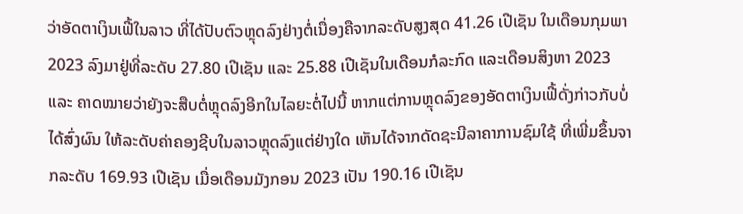ວ່າອັດຕາເງິນເຟີ້ໃນລາວ ທີ່ໄດ້ປັບຕົວຫຼຸດລົງຢ່າງຕໍ່ເນື່ອງຄືຈາກລະດັບສູງສຸດ 41.26 ເປີເຊັນ ໃນເດືອນກຸມພາ 2023 ລົງມາຢູ່ທີ່ລະດັບ 27.80 ເປີເຊັນ ແລະ 25.88 ເປີເຊັນໃນເດືອນກໍລະກົດ ແລະເດືອນສິງຫາ 2023 ແລະ ຄາດໝາຍວ່າຍັງຈະສືບຕໍ່ຫຼຸດລົງອີກໃນໄລຍະຕໍ່ໄປນີ້ ຫາກແຕ່ການຫຼຸດລົງຂອງອັດຕາເງິນເຟີ້ດັ່ງກ່າວກັບບໍ່ໄດ້ສົ່ງຜົນ ໃຫ້ລະດັບຄ່າຄອງຊີບໃນລາວຫຼຸດລົງແຕ່ຢ່າງໃດ ເຫັນໄດ້ຈາກດັດຊະນີລາຄາການຊົມໃຊ້ ທີ່ເພີ່ມຂຶ້ນຈາກລະດັບ 169.93 ເປີເຊັນ ເມື່ອເດືອນມັງກອນ 2023 ເປັນ 190.16 ເປີເຊັນ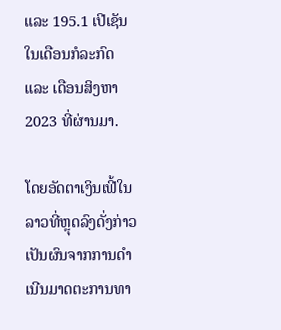ແລະ 195.1 ເປີເຊັນ ໃນເດືອນກໍລະກົດ ແລະ ເດືອນສິງຫາ 2023 ທີ່ຜ່ານມາ.

ໂດຍອັດຕາເງິນເຟີ້ໃນລາວທີ່ຫຼຸດລົງດັ່ງກ່າວເປັນຜົນຈາກການດຳເນີນມາດຕະການທາ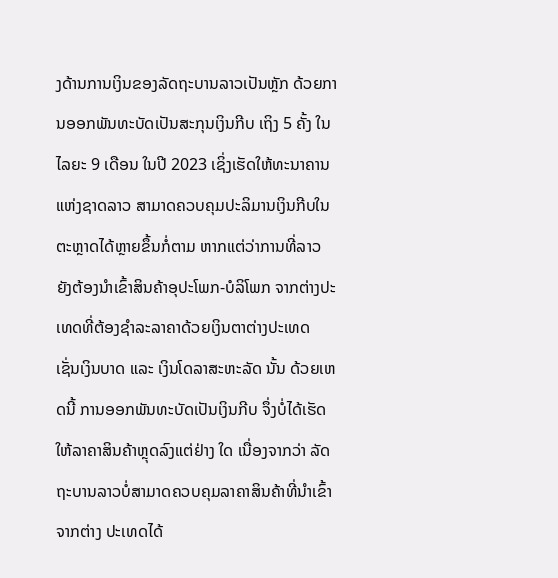ງດ້ານການເງິນຂອງລັດຖະບານລາວເປັນຫຼັກ ດ້ວຍການອອກພັນທະບັດເປັນສະກຸນເງິນກີບ ເຖິງ 5 ຄັ້ງ ໃນໄລຍະ 9 ເດືອນ ໃນປີ 2023 ເຊິ່ງເຮັດໃຫ້ທະນາຄານແຫ່ງຊາດລາວ ສາມາດຄວບຄຸມປະລິມານເງິນກີບໃນຕະຫຼາດໄດ້ຫຼາຍຂຶ້ນກໍ່ຕາມ ຫາກແຕ່ວ່າການທີ່ລາວ ຍັງຕ້ອງນຳເຂົ້າສິນຄ້າອຸປະໂພກ-ບໍລິໂພກ ຈາກຕ່າງປະເທດທີ່ຕ້ອງຊໍາລະລາຄາດ້ວຍເງິນຕາຕ່າງປະເທດ ເຊັ່ນເງິນບາດ ແລະ ເງິນໂດລາສະຫະລັດ ນັ້ນ ດ້ວຍເຫດນີ້ ການອອກພັນທະບັດເປັນເງິນກີບ ຈຶ່ງບໍ່ໄດ້ເຮັດໃຫ້ລາຄາສິນຄ້າຫຼຸດລົງແຕ່ຢ່າງ ໃດ ເນື່ອງຈາກວ່າ ລັດຖະບານລາວບໍ່ສາມາດຄວບຄຸມລາຄາສິນຄ້າທີ່ນຳເຂົ້າຈາກຕ່າງ ປະເທດໄດ້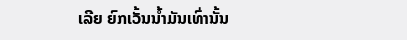ເລີຍ ຍົກເວັ້ນນໍ້າມັນເທົ່ານັ້ນ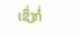ເຊິ່ງກໍ່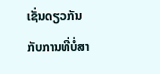ເຊັ່ນດຽວກັນກັບການທີ່ບໍ່ສາ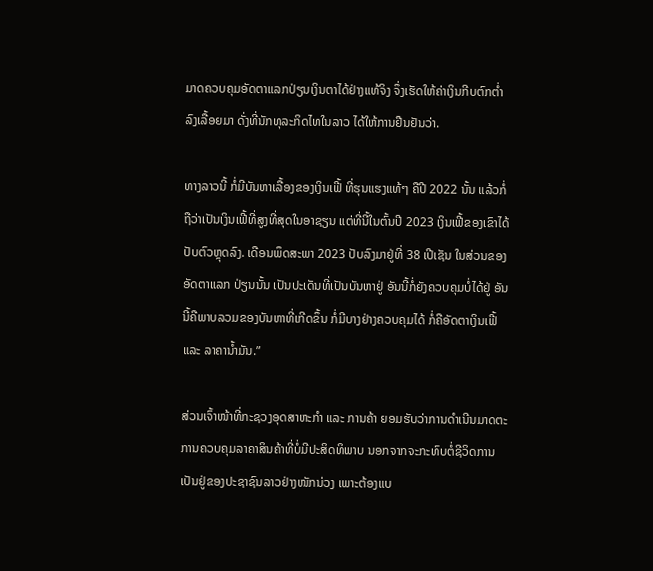ມາດຄວບຄຸມອັດຕາແລກປ່ຽນເງິນຕາໄດ້ຢ່າງແທ້ຈິງ ຈຶ່ງເຮັດໃຫ້ຄ່າເງິນກີບຕົກຕໍ່າລົງເລື້ອຍມາ ດັ່ງທີ່ນັກທຸລະກິດໄທໃນລາວ ໄດ້ໃຫ້ການຢືນຢັນວ່າ.

ທາງລາວນີ້ ກໍ່ມີບັນຫາເລື້ອງຂອງເງິນເຟີ້ ທີ່ຮຸນແຮງແທ້ໆ ຄືປີ 2022 ນັ້ນ ແລ້ວກໍ່ຖືວ່າເປັນເງິນເຟີ້ທີ່ສູງທີ່ສຸດໃນອາຊຽນ ແຕ່ທີ່ນີ້ໃນຕົ້ນປີ 2023 ເງິນເຟີ້ຂອງເຂົາໄດ້ປັບຕົວຫຼຸດລົງ. ເດືອນພຶດສະພາ 2023 ປັບລົງມາຢູ່ທີ່ 38 ເປີເຊັນ ໃນສ່ວນຂອງອັດຕາແລກ ປ່ຽນນັ້ນ ເປັນປະເດັນທີ່ເປັນບັນຫາຢູ່ ອັນນີ້ກໍ່ຍັງຄວບຄຸມບໍ່ໄດ້ຢູ່ ອັນນີ້ຄືພາບລວມຂອງບັນຫາທີ່ເກີດຂຶ້ນ ກໍ່ມີບາງຢ່າງຄວບຄຸມໄດ້ ກໍ່ຄືອັດຕາເງິນເຟີ້ ແລະ ລາຄານໍ້າມັນ.”

ສ່ວນເຈົ້າໜ້າທີ່ກະຊວງອຸດສາຫະກຳ ແລະ ການຄ້າ ຍອມຮັບວ່າການດຳເນີນມາດຕະ ການຄວບຄຸມລາຄາສິນຄ້າທີ່ບໍ່ມີປະສິດທິພາບ ນອກຈາກຈະກະທົບຕໍ່ຊີວິດການເປັນຢູ່ຂອງປະຊາຊົນລາວຢ່າງໜັກນ່ວງ ເພາະຕ້ອງແບ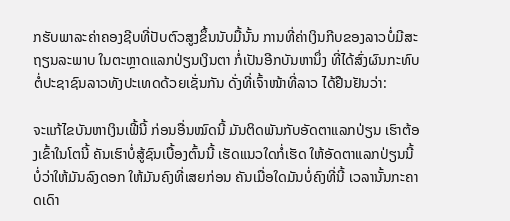ກຮັບພາລະຄ່າຄອງຊີບທີ່ປັບຕົວສູງຂຶ້ນນັບມື້ນັ້ນ ການທີ່ຄ່າເງິນກີບຂອງລາວບໍ່ມີສະຖຽນລະພາບ ໃນຕະຫຼາດແລກປ່ຽນເງິນຕາ ກໍ່ເປັນອີກບັນຫານຶ່ງ ທີ່ໄດ້ສົ່ງຜົນກະທົບຕໍ່ປະຊາຊົນລາວທັງປະເທດດ້ວຍເຊັ່ນກັນ ດັ່ງທີ່ເຈົ້າໜ້າທີ່ລາວ ໄດ້ຢືນຢັນວ່າ:

ຈະແກ້ໄຂບັນຫາເງິນເຟີ້ນີ້ ກ່ອນອື່ນໝົດນີ້ ມັນຕິດພັນກັບອັດຕາແລກປ່ຽນ ເຮົາຕ້ອງເຂົ້າໃນໂຕນີ້ ຄັນເຮົາບໍ່ສູ້ຊົນເບື້ອງຕົ້ນນີ້ ເຮັດແນວໃດກໍ່ເຮັດ ໃຫ້ອັດຕາແລກປ່ຽນນີ້ ບໍ່ວ່າໃຫ້ມັນລົງດອກ ໃຫ້ມັນຄົງທີ່ເສຍກ່ອນ ຄັນເມື່ອໃດມັນບໍ່ຄົງທີ່ນີ້ ເວລານັ້ນກະຄາດເດົາ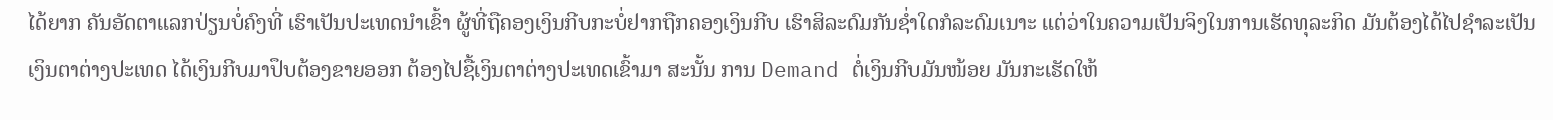ໄດ້ຍາກ ຄັນອັດຕາແລກປ່ຽນບໍ່ຄົງທີ່ ເຮົາເປັນປະເທດນຳເຂົ້າ ຜູ້ທີ່ຖືຄອງເງິນກີບກະບໍ່ຢາກຖືກຄອງເງິນກີບ ເຮົາສິລະດົມກັນຊໍ່າໃດກໍລະດົມເນາະ ແຕ່ວ່າໃນຄວາມເປັນຈິງໃນການເຮັດທຸລະກິດ ມັນຕ້ອງໄດ້ໄປຊໍາລະເປັນເງິນຕາຕ່າງປະເທດ ໄດ້ເງິນກີບມາປຶບຕ້ອງຂາຍອອກ ຕ້ອງໄປຊື້ເງິນຕາຕ່າງປະເທດເຂົ້າມາ ສະນັ້ນ ການ Demand ຕໍ່ເງິນກີບມັນໜ້ອຍ ມັນກະເຮັດໃຫ້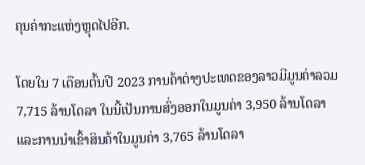ຄຸນຄ່າກະແຫ່ງຫຼຸດໄປອີກ.

ໂດຍໃນ 7 ເດືອນຕົ້ນປີ 2023 ການຄ້າຕ່າງປະເທດຂອງລາວມີມູນຄ່າລວມ 7,715 ລ້ານໂດລາ ໃນນີ້ເປັນການສົ່ງອອກໃນມູນຄ່າ 3,950 ລ້ານໂດລາ ແລະການນຳເຂົ້າສິນຄ້າໃນມູນຄ່າ 3,765 ລ້ານໂດລາ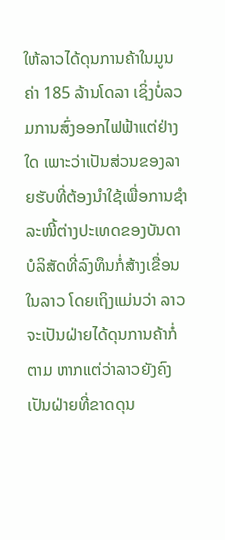ໃຫ້ລາວໄດ້ດຸນການຄ້າໃນມູນຄ່າ 185 ລ້ານໂດລາ ເຊິ່ງບໍ່ລວມການສົ່ງອອກໄຟຟ້າແຕ່ຢ່າງໃດ ເພາະວ່າເປັນສ່ວນຂອງລາຍຮັບທີ່ຕ້ອງນຳໃຊ້ເພື່ອການຊໍາລະໜີ້ຕ່າງປະເທດຂອງບັນດາບໍລິສັດທີ່ລົງທຶນກໍ່ສ້າງເຂື່ອນໃນລາວ ໂດຍເຖິງແມ່ນວ່າ ລາວຈະເປັນຝ່າຍໄດ້ດຸນການຄ້າກໍ່ຕາມ ຫາກແຕ່ວ່າລາວຍັງຄົງເປັນຝ່າຍທີ່ຂາດດຸນ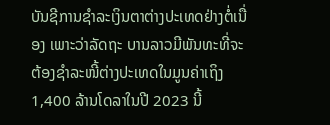ບັນຊີການຊໍາລະເງິນຕາຕ່າງປະເທດຢ່າງຕໍ່ເນື່ອງ ເພາະວ່າລັດຖະ ບານລາວມີພັນທະທີ່ຈະຕ້ອງຊໍາລະໜີ້ຕ່າງປະເທດໃນມູນຄ່າເຖິງ 1,400 ລ້ານໂດລາໃນປີ 2023 ນີ້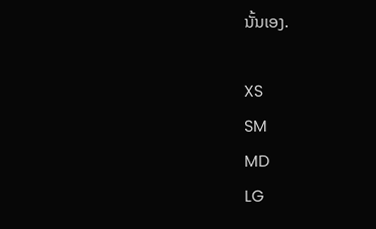ນັ້ນເອງ.

XS
SM
MD
LG